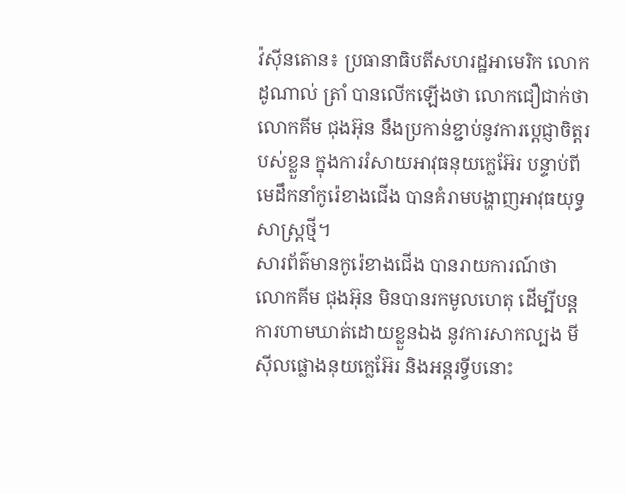វ៉ស៊ីនតោន៖ ប្រធានាធិបតីសហរដ្ឋអាមេរិក លោក ដូណាល់ ត្រាំ បានលើកឡើងថា លោកជឿជាក់ថា លោកគីម ជុងអ៊ុន នឹងប្រកាន់ខ្ជាប់នូវការប្តេជ្ញាចិត្តរបស់ខ្លួន ក្នុងការរំសាយអាវុធនុយក្លេអ៊ែរ បន្ទាប់ពីមេដឹកនាំកូរ៉េខាងជើង បានគំរាមបង្ហាញអាវុធយុទ្ធសាស្ត្រថ្មី។
សារព័ត៌មានកូរ៉េខាងជើង បានរាយការណ៍ថា លោកគីម ជុងអ៊ុន មិនបានរកមូលហេតុ ដើម្បីបន្តការហាមឃាត់ដោយខ្លួនឯង នូវការសាកល្បង មីស៊ីលផ្លោងនុយក្លេអ៊ែរ និងអន្តរទ្វីបនោះ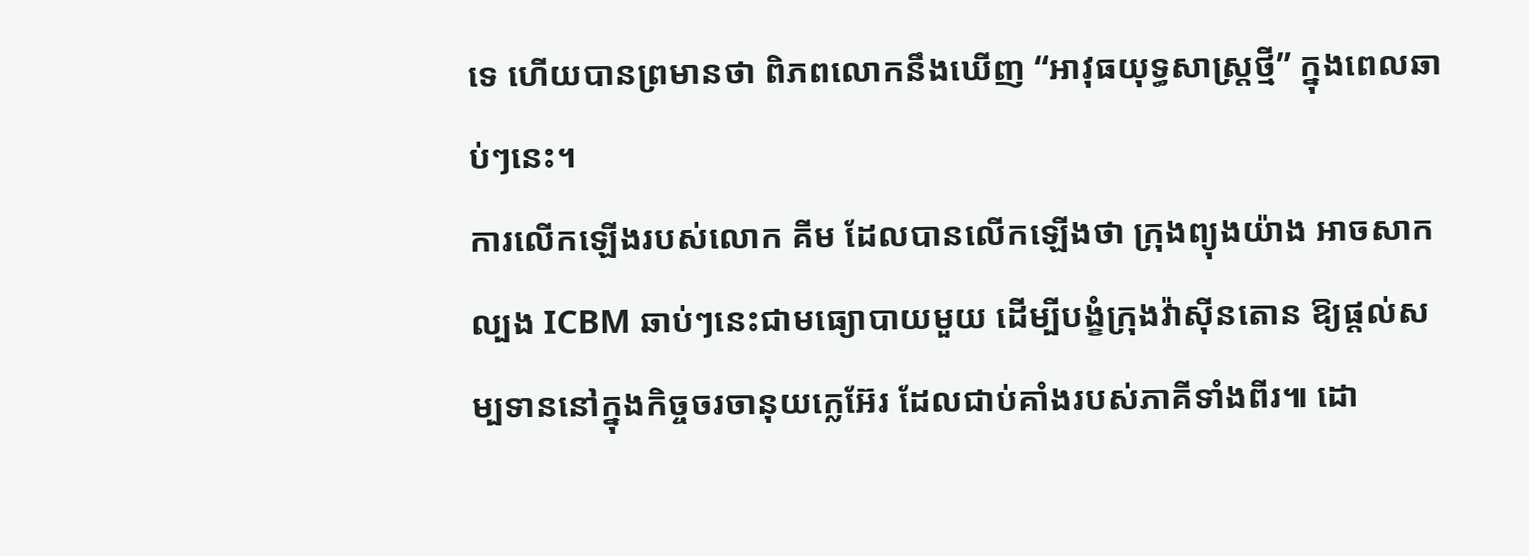ទេ ហើយបានព្រមានថា ពិភពលោកនឹងឃើញ “អាវុធយុទ្ធសាស្ត្រថ្មី” ក្នុងពេលឆាប់ៗនេះ។
ការលើកឡើងរបស់លោក គីម ដែលបានលើកឡើងថា ក្រុងព្យុងយ៉ាង អាចសាកល្បង ICBM ឆាប់ៗនេះជាមធ្យោបាយមួយ ដើម្បីបង្ខំក្រុងវ៉ាស៊ីនតោន ឱ្យផ្តល់សម្បទាននៅក្នុងកិច្ចចរចានុយក្លេអ៊ែរ ដែលជាប់គាំងរបស់ភាគីទាំងពីរ៕ ដោ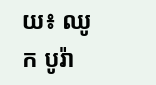យ៖ ឈូក បូរ៉ា